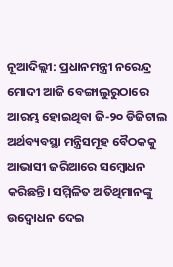ନୂଆଦିଲ୍ଲୀ: ପ୍ରଧାନମନ୍ତ୍ରୀ ନରେନ୍ଦ୍ର ମୋଦୀ ଆଜି ବେଙ୍ଗାଲୁରୁଠାରେ ଆରମ୍ଭ ହୋଇଥିବା ଜି-୨୦ ଡିଜିଟାଲ ଅର୍ଥବ୍ୟବସ୍ଥା ମନ୍ତ୍ରିସମୂହ ବୈଠକକୁ ଆଭାସୀ ଜରିଆରେ ସମ୍ବୋଧନ କରିଛନ୍ତି। ସମ୍ମିଳିତ ଅତିଥିମାନଙ୍କୁ ଉଦ୍ବୋଧନ ଦେଇ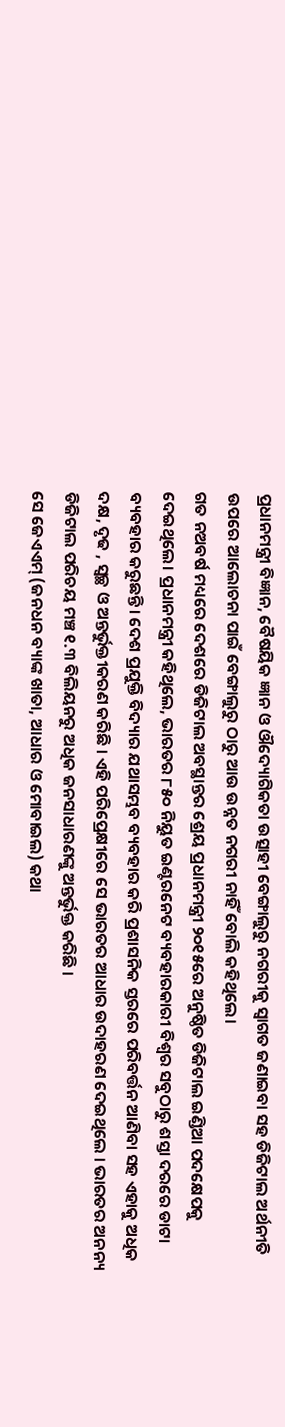ପ୍ରଧାନମନ୍ତ୍ରୀ ବିଜ୍ଞାନ, ବୈଷୟିକ ଜ୍ଞାନ ଓ ଔଦ୍ୟୋଗିକତା ଉତ୍ସାହୀ ବେଙ୍ଗାଲୁରୁ ନଗରୀକୁ ସ୍ୱାଗତ ଜଣାଇବା ସହ ଡିଜିଟାଲ ଅର୍ଥନୀତି ଉପରେ ଆଲୋଚନା ପାଇଁ ବେଙ୍ଗାଲୁରୁ ଠାରୁ ଆଉ ଉନ୍ନତ ନଗରୀ ନାହିଁ ବୋଲି କହିଥିଲେ।
ଗତ ନଅବର୍ଷ ମଧ୍ୟରେ ଦେଶରେ ଡିଜିଟାଲ ଅବସ୍ଥାନ୍ତର ଶ୍ରେୟ ପ୍ରଧାନମନ୍ତ୍ରୀ ୨୦୧୫ରେ ଅନୁଷ୍ଠିତ ଡିଜିଟାଲ ଇଣ୍ଡିଆ ପଦକ୍ଷେପକୁ ଦେଇଥିଲେ। ପ୍ରଧାନମନ୍ତ୍ରୀ କହିଥିଲେ, ଭାରତର ୮୫୦ ନିୟୁତ ଇଣ୍ଟରନେଟ ବ୍ୟବହାରକାରୀ ବିଶ୍ୱର ସବୁଠାରୁ ଶସ୍ତା ଦରରେ ଡାଟା ବ୍ୟବହାର କରୁଛନ୍ତି। ଦେଶ ପ୍ରଯୁକ୍ତି ବିଦ୍ୟାର ଯଥାସମ୍ଭବ ବ୍ୟବହାର କରି ପ୍ରଶାସନିକ ସ୍ତରରେ ପରିବର୍ତ୍ତନ ଆଣିବା ସହ ଏହାକୁ ଅଧିକ ଦକ୍ଷ, ଦୃଢ , ସ୍ୱଚ୍ଛ ଓ ଅନ୍ତର୍ଭୁକ୍ତୀକରଣ କରିଛି । ଏହି ପରିପ୍ରେକ୍ଷୀରେ ସେ ଭାରତର ଆଧାର ଉଦାହରଣ ଦେଇଥିଲେ । ଭାରତର ଅନନ୍ୟ ଡିଜିଟାଲ ପରିଚୟ ମଞ୍ଚ ୧.୩ ବିଲିୟନରୁ ଅଧିକ ଜନସାଧାରଣଙ୍କୁ ଅନ୍ତର୍ଭୁକ୍ତ କରିଛି ।
ସେ ଜେଏଏମ୍ (ଜନଧନ ବ୍ୟାଙ୍କ ଖାତା, ଆଧାର ଓ ମୋବାଇଲ) କଥା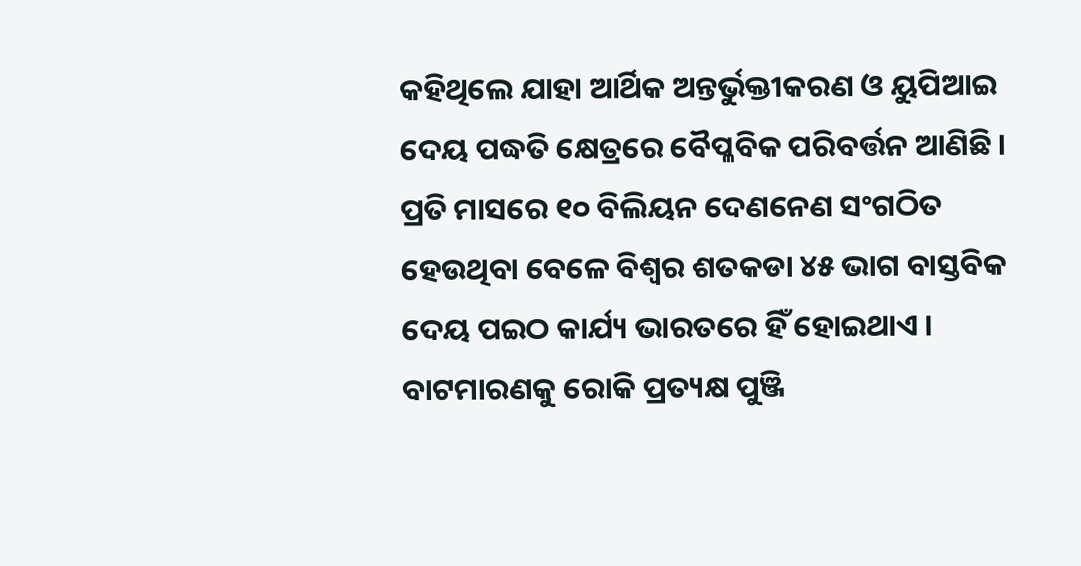କହିଥିଲେ ଯାହା ଆର୍ଥିକ ଅନ୍ତର୍ଭୁକ୍ତୀକରଣ ଓ ୟୁପିଆଇ ଦେୟ ପଦ୍ଧତି କ୍ଷେତ୍ରରେ ବୈପ୍ଳବିକ ପରିବର୍ତ୍ତନ ଆଣିଛି । ପ୍ରତି ମାସରେ ୧୦ ବିଲିୟନ ଦେଣନେଣ ସଂଗଠିତ ହେଉଥିବା ବେଳେ ବିଶ୍ୱର ଶତକଡା ୪୫ ଭାଗ ବାସ୍ତବିକ ଦେୟ ପଇଠ କାର୍ଯ୍ୟ ଭାରତରେ ହିଁ ହୋଇଥାଏ । ବାଟମାରଣକୁ ରୋକି ପ୍ରତ୍ୟକ୍ଷ ପୁଞ୍ଜି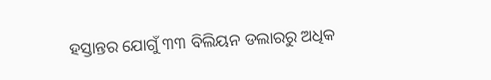ହସ୍ତାନ୍ତର ଯୋଗୁଁ ୩୩ ବିଲିୟନ ଡଲାରରୁ ଅଧିକ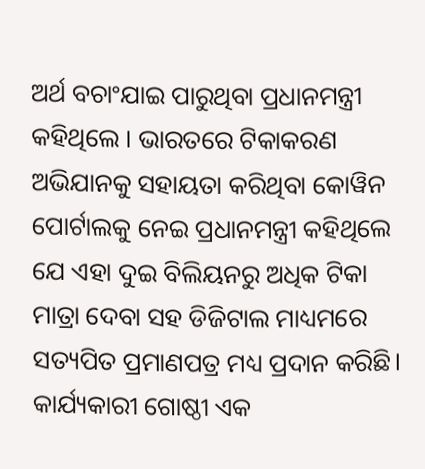ଅର୍ଥ ବଚାଂଯାଇ ପାରୁଥିବା ପ୍ରଧାନମନ୍ତ୍ରୀ କହିଥିଲେ । ଭାରତରେ ଟିକାକରଣ ଅଭିଯାନକୁ ସହାୟତା କରିଥିବା କୋୱିନ ପୋର୍ଟାଲକୁ ନେଇ ପ୍ରଧାନମନ୍ତ୍ରୀ କହିଥିଲେ ଯେ ଏହା ଦୁଇ ବିଲିୟନରୁ ଅଧିକ ଟିକା ମାତ୍ରା ଦେବା ସହ ଡିଜିଟାଲ ମାଧ୍ୟମରେ ସତ୍ୟପିତ ପ୍ରମାଣପତ୍ର ମଧ୍ୟ ପ୍ରଦାନ କରିଛି।
କାର୍ଯ୍ୟକାରୀ ଗୋଷ୍ଠୀ ଏକ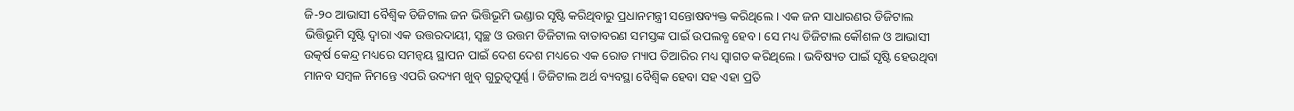ଜି-୨୦ ଆଭାସୀ ବୈଶ୍ୱିକ ଡିଜିଟାଲ ଜନ ଭିତ୍ତିଭୂମି ଭଣ୍ଡାର ସୃଷ୍ଟି କରିଥିବାରୁ ପ୍ରଧାନମନ୍ତ୍ରୀ ସନ୍ତୋଷବ୍ୟକ୍ତ କରିଥିଲେ । ଏକ ଜନ ସାଧାରଣର ଡିଜିଟାଲ ଭିତ୍ତିଭୂମି ସୃଷ୍ଟି ଦ୍ୱାରା ଏକ ଉତ୍ତରଦାୟୀ, ସ୍ୱଚ୍ଛ ଓ ଉତ୍ତମ ଡିଜିଟାଲ ବାତାବରଣ ସମସ୍ତଙ୍କ ପାଇଁ ଉପଲବ୍ଧ ହେବ । ସେ ମଧ୍ୟ ଡିଜିଟାଲ କୌଶଳ ଓ ଆଭାସୀ ଉତ୍କର୍ଷ କେନ୍ଦ୍ର ମଧ୍ୟରେ ସମନ୍ୱୟ ସ୍ଥାପନ ପାଇଁ ଦେଶ ଦେଶ ମଧ୍ୟରେ ଏକ ରୋଡ ମ୍ୟାପ ତିଆରିର ମଧ୍ୟ ସ୍ୱାଗତ କରିଥିଲେ । ଭବିଷ୍ୟତ ପାଇଁ ସୃଷ୍ଟି ହେଉଥିବା ମାନବ ସମ୍ବଳ ନିମନ୍ତେ ଏପରି ଉଦ୍ୟମ ଖୁବ୍ ଗୁରୁତ୍ୱପୂର୍ଣ୍ଣ । ଡିଜିଟାଲ ଅର୍ଥ ବ୍ୟବସ୍ଥା ବୈଶ୍ୱିକ ହେବା ସହ ଏହା ପ୍ରତି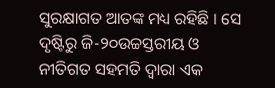ସୁରକ୍ଷାଗତ ଆତଙ୍କ ମଧ୍ୟ ରହିଛି । ସେ ଦୃଷ୍ଟିରୁ ଜି-୨୦ଉଚ୍ଚସ୍ତରୀୟ ଓ ନୀତିଗତ ସହମତି ଦ୍ୱାରା ଏକ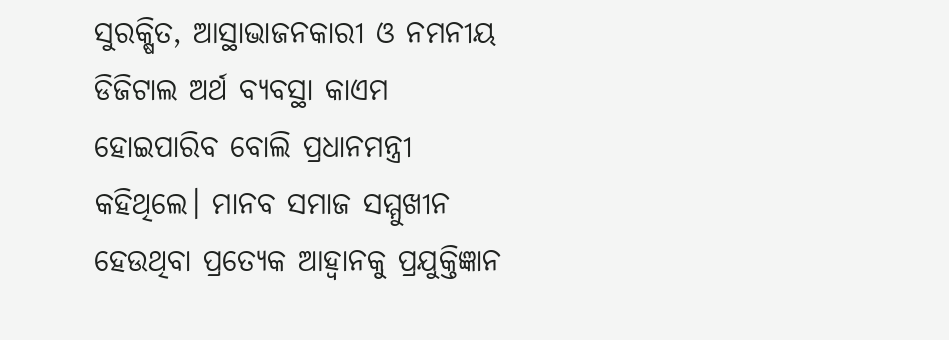ସୁରକ୍ଷିତ, ଆସ୍ଥାଭାଜନକାରୀ ଓ ନମନୀୟ ଡିଜିଟାଲ ଅର୍ଥ ବ୍ୟବସ୍ଥା କାଏମ ହୋଇପାରିବ ବୋଲି ପ୍ରଧାନମନ୍ତ୍ରୀ କହିଥିଲେ। ମାନବ ସମାଜ ସମ୍ମୁଖୀନ ହେଉଥିବା ପ୍ରତ୍ୟେକ ଆହ୍ୱାନକୁ ପ୍ରଯୁକ୍ତିଜ୍ଞାନ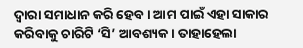ଦ୍ୱାରା ସମାଧାନ କରି ହେବ । ଆମ ପାଇଁ ଏହା ସାକାର କରିବାକୁ ଚାରିଟି ‘ସି’ ଆବଶ୍ୟକ। ତାହାହେଲା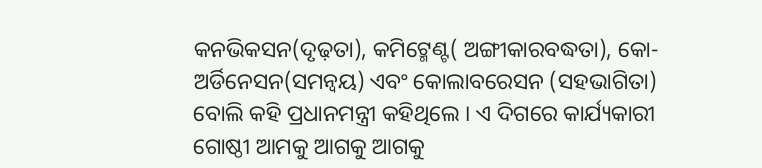କନଭିକସନ(ଦୃଢ଼ତା), କମିଟ୍ମେଣ୍ଟ( ଅଙ୍ଗୀକାରବଦ୍ଧତା), କୋ-ଅର୍ଡିନେସନ(ସମନ୍ୱୟ) ଏବଂ କୋଲାବରେସନ (ସହଭାଗିତା) ବୋଲି କହି ପ୍ରଧାନମନ୍ତ୍ରୀ କହିଥିଲେ । ଏ ଦିଗରେ କାର୍ଯ୍ୟକାରୀ ଗୋଷ୍ଠୀ ଆମକୁ ଆଗକୁ ଆଗକୁ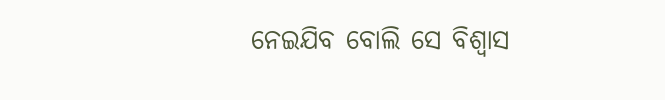ନେଇଯିବ ବୋଲି ସେ ବିଶ୍ୱାସ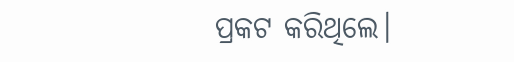ପ୍ରକଟ କରିଥିଲେ।